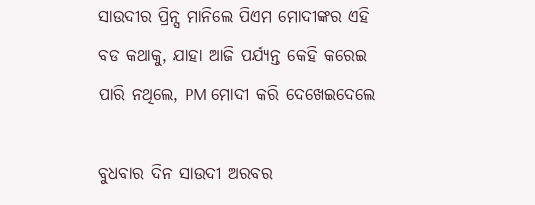ସାଉଦୀର ପ୍ରିନ୍ସ ମାନିଲେ ପିଏମ ମୋଦୀଙ୍କର ଏହି ବଡ କଥାକୁ, ଯାହା ଆଜି ପର୍ଯ୍ୟନ୍ତ କେହି କରେଇ ପାରି ନଥିଲେ, PM ମୋଦୀ କରି ଦେଖେଇଦେଲେ

ବୁଧବାର ଦିନ ସାଉଦୀ ଅରବର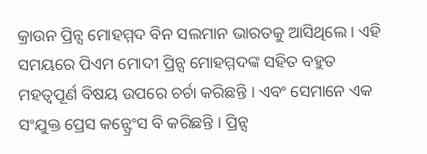କ୍ରାଉନ ପ୍ରିନ୍ସ ମୋହମ୍ମଦ ବିନ ସଲମାନ ଭାରତକୁ ଆସିଥିଲେ । ଏହି ସମୟରେ ପିଏମ ମୋଦୀ ପ୍ରିନ୍ସ ମୋହମ୍ମଦଙ୍କ ସହିତ ବହୁତ ମହତ୍ଵପୂର୍ଣ ବିଷୟ ଉପରେ ଚର୍ଚା କରିଛନ୍ତି । ଏବଂ ସେମାନେ ଏକ ସଂଯୁକ୍ତ ପ୍ରେସ କନ୍ଫ୍ରେଂସ ବି କରିଛନ୍ତି । ପ୍ରିନ୍ସ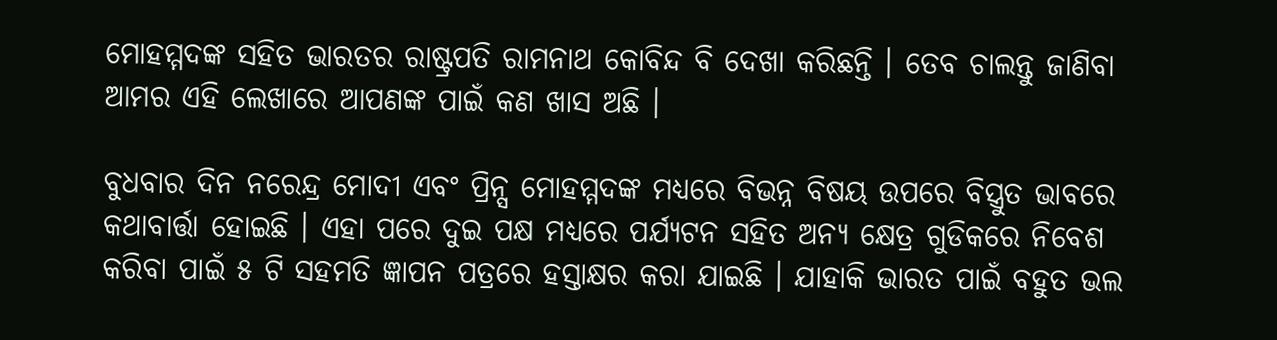ମୋହମ୍ମଦଙ୍କ ସହିତ ଭାରତର ରାଷ୍ଟ୍ରପତି ରାମନାଥ କୋବିନ୍ଦ ବି ଦେଖା କରିଛନ୍ତି । ତେବ ଚାଲନ୍ତୁ ଜାଣିବା ଆମର ଏହି ଲେଖାରେ ଆପଣଙ୍କ ପାଇଁ କଣ ଖାସ ଅଛି ।

ବୁଧବାର ଦିନ ନରେନ୍ଦ୍ର ମୋଦୀ ଏବଂ ପ୍ରିନ୍ସ ମୋହମ୍ମଦଙ୍କ ମଧ୍ୟରେ ବିଭନ୍ନ ବିଷୟ ଉପରେ ବିସ୍ତ୍ରୁତ ଭାବରେ କଥାବାର୍ତ୍ତା ହୋଇଛି । ଏହା ପରେ ଦୁଇ ପକ୍ଷ ମଧ୍ୟରେ ପର୍ଯ୍ୟଟନ ସହିତ ଅନ୍ୟ କ୍ଷେତ୍ର ଗୁଡିକରେ ନିବେଶ କରିବା ପାଇଁ ୫ ଟି ସହମତି ଜ୍ଞାପନ ପତ୍ରରେ ହସ୍ତାକ୍ଷର କରା ଯାଇଛି । ଯାହାକି ଭାରତ ପାଇଁ ବହୁତ ଭଲ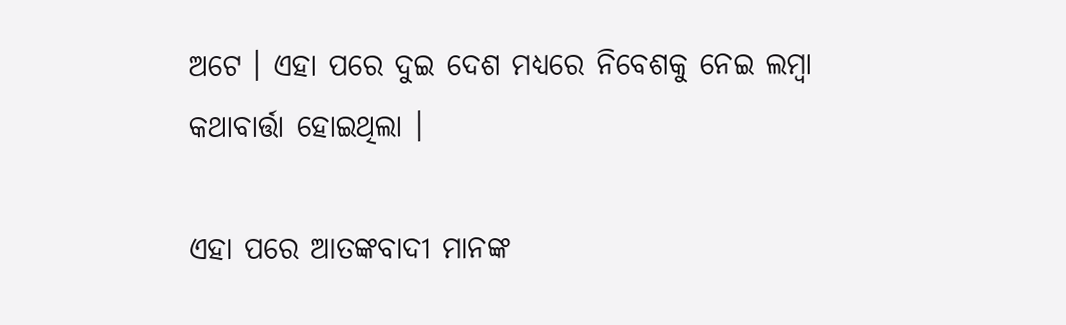ଅଟେ । ଏହା ପରେ ଦୁଇ ଦେଶ ମଧ୍ୟରେ ନିବେଶକୁ ନେଇ ଲମ୍ବା କଥାବାର୍ତ୍ତା ହୋଇଥିଲା ।

ଏହା ପରେ ଆତଙ୍କବାଦୀ ମାନଙ୍କ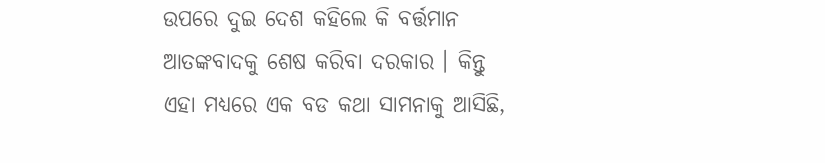ଉପରେ ଦୁଇ ଦେଶ କହିଲେ କି ବର୍ତ୍ତମାନ ଆତଙ୍କବାଦକୁ ଶେଷ କରିବା ଦରକାର । କିନ୍ତୁ ଏହା ମଧ୍ୟରେ ଏକ ବଡ କଥା ସାମନାକୁ ଆସିଛି,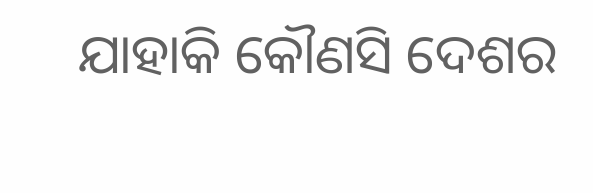ଯାହାକି କୌଣସି ଦେଶର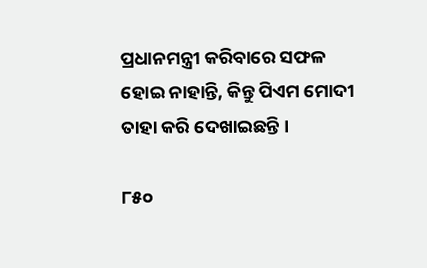ପ୍ରଧାନମନ୍ତ୍ରୀ କରିବାରେ ସଫଳ ହୋଇ ନାହାନ୍ତି, କିନ୍ତୁ ପିଏମ ମୋଦୀ ତାହା କରି ଦେଖାଇଛନ୍ତି ।

୮୫୦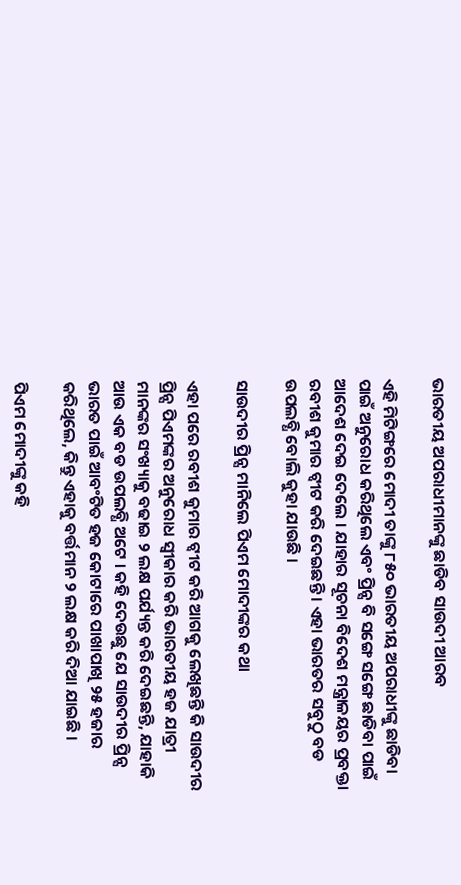ଭାରତୀୟ ଅପରାଧୀମାନଙ୍କୁ ଛାଡିବ ସାଉଦୀ ଆରବ

ଏହି ମିଟିଙ୍ଗରେ ମୋଦୀ ତାଙ୍କୁ ୮୫୦ ଭାରତୀୟ ଅପରାଧୀଙ୍କୁ ଛାଡିବା ପାଇଁ ଅନୁରୋଧ କରିଥିଲେ ଏବଂ ପ୍ରିନ୍ସ ବି ସଙ୍ଗେ ସଙ୍ଗେ ଛାଡିବା ପାଇଁ ଆଦେଶ ଦେଇ ଦେଲେ । ଯାହାର ସୂଚନା ବିଦେଶ ମନ୍ତ୍ରାଳୟର ପ୍ରବକ୍ତା ରବୀଶ କୁମାର ଟ୍ୱୀଟ କରି ଦେଇଛନ୍ତି । ଏହା ଭାରତର ସବୁଠୁ ବଡ ଉପଲବ୍ଧି ବୋଲି କୁହା ଯାଉଛି ।

ସାଉଦୀର ପ୍ରିନ୍ସ ମାନିଲେ ପିଏମ ମୋଦୀଙ୍କର କଥା

ଏହା ପରେ ରବୀଶ କୁମାର ଟ୍ୱୀଟ କରି ଆଗକୁ ଲେଖିଛନ୍ତି କି ସାଉଦୀର ପ୍ରିନ୍ସ ପିଏମଙ୍କର ଅନୁରୋଧ ସ୍ଵୀକାର କରି ଭାରତୀୟ ହଜ ଯାତ୍ରୀ ମାନଙ୍କର ସଂଖ୍ୟାକୁ ବଢାଇ ୨ ଲକ୍ଷ ପର୍ଯ୍ୟନ୍ତ କରି ଦେଇଛନ୍ତି, ଯାହାକି ଆଉ ଏକ ବଡ ଉପଲବ୍ଧି ଅଟେ । କହି ଦେଉଛୁ ଯେ ସାଉଦୀର ପ୍ରିନ୍ସ ଭାରତ ପାଇଁ ଆବଂଟିତ ହଜ କୋଟାରେ ପାଖାପାଖି ୨୫ ହଜାର କରିଥିଲେ, କିନ୍ତୁ ଏହାକୁ ବର୍ତ୍ତମାନ ୨ ଲକ୍ଷ କରି ଦିଆ ଯାଇଛି ।

ପିଏମ ମୋଦୀଙ୍କୁ କହି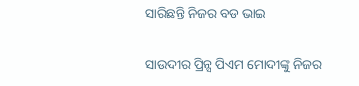ସାରିଛନ୍ତି ନିଜର ବଡ ଭାଇ

ସାଉଦୀର ପ୍ରିନ୍ସ ପିଏମ ମୋଦୀଙ୍କୁ ନିଜର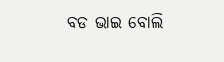ବଡ ଭାଇ ବୋଲି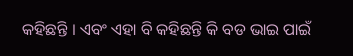କହିଛନ୍ତି । ଏବଂ ଏହା ବି କହିଛନ୍ତି କି ବଡ ଭାଇ ପାଇଁ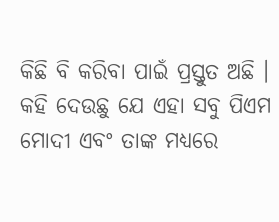କିଛି ବି କରିବା ପାଇଁ ପ୍ରସ୍ତୁତ ଅଛି । କହି ଦେଉଛୁ ଯେ ଏହା ସବୁ ପିଏମ ମୋଦୀ ଏବଂ ତାଙ୍କ ମଧ୍ୟରେ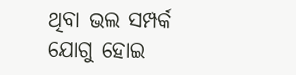ଥିବା ଭଲ ସମ୍ପର୍କ ଯୋଗୁ ହୋଇ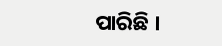ପାରିଛି ।